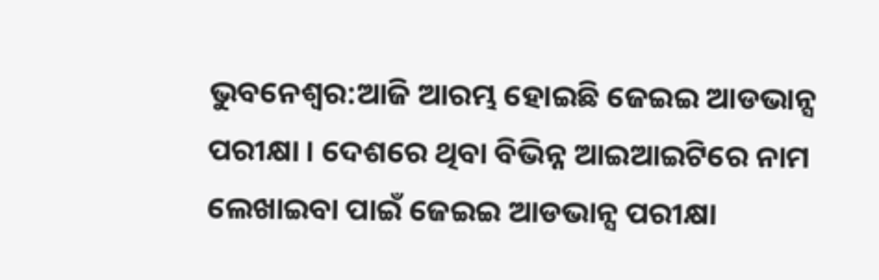ଭୁବନେଶ୍ବର:ଆଜି ଆରମ୍ଭ ହୋଇଛି ଜେଇଇ ଆଡଭାନ୍ସ ପରୀକ୍ଷା । ଦେଶରେ ଥିବା ବିଭିନ୍ନ ଆଇଆଇଟିରେ ନାମ ଲେଖାଇବା ପାଇଁ ଜେଇଇ ଆଡଭାନ୍ସ ପରୀକ୍ଷା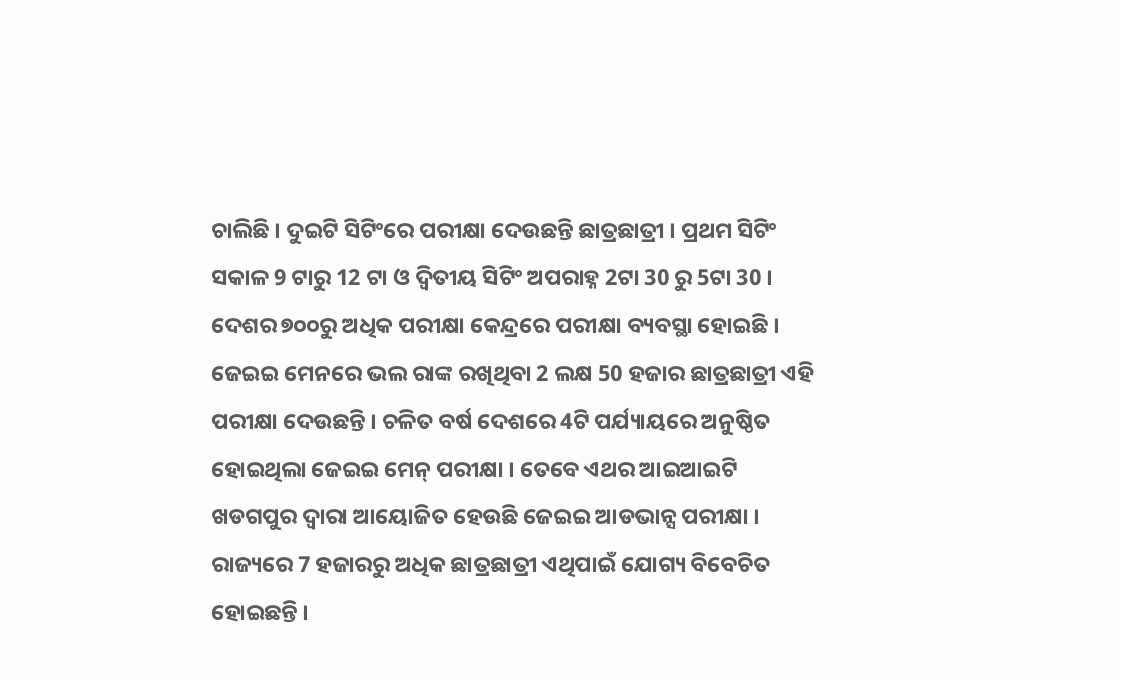ଚାଲିଛି । ଦୁଇଟି ସିଟିଂରେ ପରୀକ୍ଷା ଦେଉଛନ୍ତି ଛାତ୍ରଛାତ୍ରୀ । ପ୍ରଥମ ସିଟିଂ ସକାଳ 9 ଟାରୁ 12 ଟା ଓ ଦ୍ବିତୀୟ ସିଟିଂ ଅପରାହ୍ନ 2ଟା 30 ରୁ 5ଟା 30 । ଦେଶର ୭୦୦ରୁ ଅଧିକ ପରୀକ୍ଷା କେନ୍ଦ୍ରରେ ପରୀକ୍ଷା ବ୍ୟବସ୍ଥା ହୋଇଛି ।
ଜେଇଇ ମେନରେ ଭଲ ରାଙ୍କ ରଖିଥିବା 2 ଲକ୍ଷ 50 ହଜାର ଛାତ୍ରଛାତ୍ରୀ ଏହି ପରୀକ୍ଷା ଦେଉଛନ୍ତି । ଚଳିତ ବର୍ଷ ଦେଶରେ 4ଟି ପର୍ଯ୍ୟାୟରେ ଅନୁଷ୍ଠିତ ହୋଇଥିଲା ଜେଇଇ ମେନ୍ ପରୀକ୍ଷା । ତେବେ ଏଥର ଆଇଆଇଟି ଖଡଗପୁର ଦ୍ବାରା ଆୟୋଜିତ ହେଉଛି ଜେଇଇ ଆଡଭାନ୍ସ ପରୀକ୍ଷା । ରାଜ୍ୟରେ 7 ହଜାରରୁ ଅଧିକ ଛାତ୍ରଛାତ୍ରୀ ଏଥିପାଇଁ ଯୋଗ୍ୟ ବିବେଚିତ ହୋଇଛନ୍ତି ।